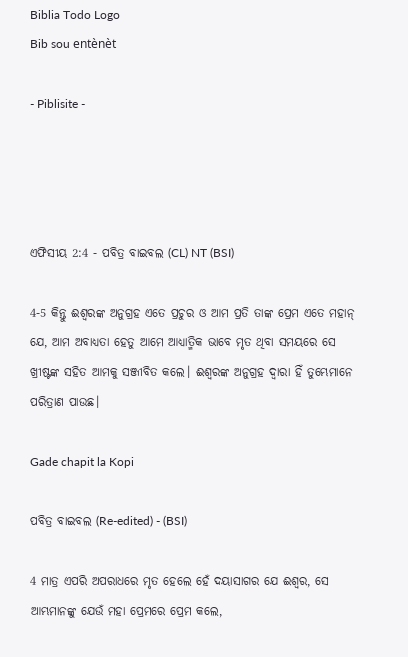Biblia Todo Logo
Bib sou entènèt

- Piblisite -




ଏଫିସୀୟ 2:4 - ପବିତ୍ର ବାଇବଲ (CL) NT (BSI)

4-5 କିନ୍ତୁ ଈଶ୍ୱରଙ୍କ ଅନୁଗ୍ରହ ଏତେ ପ୍ରଚୁର ଓ ଆମ ପ୍ରତି ତାଙ୍କ ପ୍ରେମ ଏତେ ମହାନ୍ ଯେ, ଆମ ଅବାଧ୍ୟତା ହେତୁ ଆମେ ଆଧ୍ୟାତ୍ମିକ ଭାବେ ମୃତ ଥିବା ସମୟରେ ସେ ଖ୍ରୀଷ୍ଟଙ୍କ ସହିତ ଆମକୁ ସଞ୍ଜୀବିତ କଲେ। ଈଶ୍ୱରଙ୍କ ଅନୁଗ୍ରହ ଦ୍ୱାରା ହିଁ ତୁମ୍ଭେମାନେ ପରିତ୍ରାଣ ପାଉଛ।

Gade chapit la Kopi

ପବିତ୍ର ବାଇବଲ (Re-edited) - (BSI)

4 ମାତ୍ର ଏପରି ଅପରାଧରେ ମୃତ ହେଲେ ହେଁ ଦୟାସାଗର ଯେ ଈଶ୍ଵର, ସେ ଆମ୍ଭମାନଙ୍କୁ ଯେଉଁ ମହା ପ୍ରେମରେ ପ୍ରେମ କଲେ,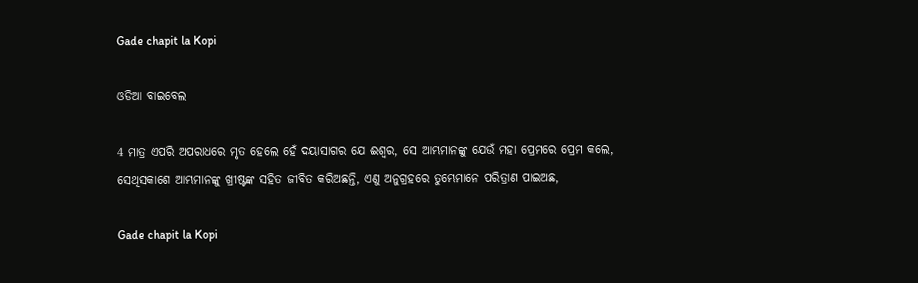Gade chapit la Kopi

ଓଡିଆ ବାଇବେଲ

4 ମାତ୍ର ଏପରି ଅପରାଧରେ ମୃତ ହେଲେ ହେଁ ଦୟାସାଗର ଯେ ଈଶ୍ୱର, ସେ ଆମ୍ଭମାନଙ୍କୁ ଯେଉଁ ମହା ପ୍ରେମରେ ପ୍ରେମ କଲେ, ସେଥିସକାଶେ ଆମ୍ଭମାନଙ୍କୁ ଖ୍ରୀଷ୍ଟଙ୍କ ସହିତ ଜୀବିତ କରିଅଛନ୍ତି, ଏଣୁ ଅନୁଗ୍ରହରେ ତୁମ୍ଭେମାନେ ପରିତ୍ରାଣ ପାଇଅଛ,

Gade chapit la Kopi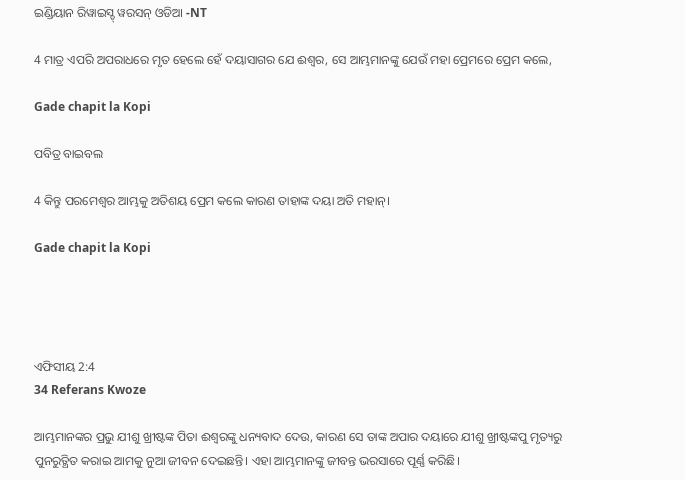ଇଣ୍ଡିୟାନ ରିୱାଇସ୍ଡ୍ ୱରସନ୍ ଓଡିଆ -NT

4 ମାତ୍ର ଏପରି ଅପରାଧରେ ମୃତ ହେଲେ ହେଁ ଦୟାସାଗର ଯେ ଈଶ୍ବର, ସେ ଆମ୍ଭମାନଙ୍କୁ ଯେଉଁ ମହା ପ୍ରେମରେ ପ୍ରେମ କଲେ,

Gade chapit la Kopi

ପବିତ୍ର ବାଇବଲ

4 କିନ୍ତୁ ପରମେଶ୍ୱର ଆମ୍ଭକୁ ଅତିଶୟ ପ୍ରେମ କଲେ କାରଣ ତାହାଙ୍କ ଦୟା ଅତି ମହାନ୍।

Gade chapit la Kopi




ଏଫିସୀୟ 2:4
34 Referans Kwoze

ଆମ୍ଭମାନଙ୍କର ପ୍ରଭୁ ଯୀଶୁ ଖ୍ରୀଷ୍ଟଙ୍କ ପିତା ଈଶ୍ୱରଙ୍କୁ ଧନ୍ୟବାଦ ଦେଉ, କାରଣ ସେ ତାଙ୍କ ଅପାର ଦୟାରେ ଯୀଶୁ ଖ୍ରୀଷ୍ଟଙ୍କପୁ ମୃତ୍ୟରୁ ପୁନରୁତ୍ଥିତ କରାଇ ଆମକୁ ନୁଆ ଜୀବନ ଦେଇଛନ୍ତି। ଏହା ଆମ୍ଭମାନଙ୍କୁ ଜୀବନ୍ତ ଭରସାରେ ପୂର୍ଣ୍ଣ କରିଛି।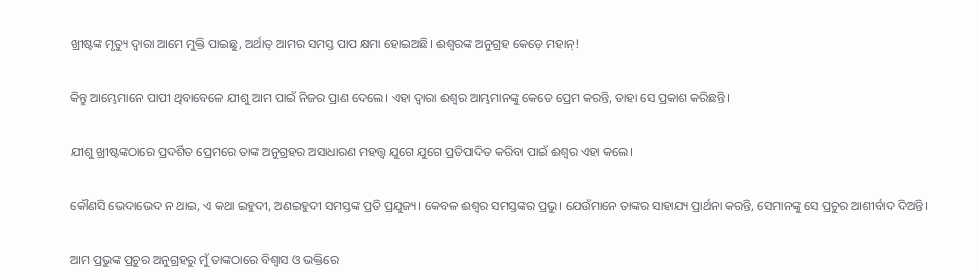ଖ୍ରୀଷ୍ଟଙ୍କ ମୃତ୍ୟୁ ଦ୍ୱାରା ଆମେ ମୁକ୍ତି ପାଇଛୁ, ଅର୍ଥାତ୍ ଆମର ସମସ୍ତ ପାପ କ୍ଷମା ହୋଇଅଛି। ଈଶ୍ୱରଙ୍କ ଅନୁଗ୍ରହ କେଡ଼େ ମହାନ୍!


କିନ୍ତୁ ଆମ୍ଭେମାନେ ପାପୀ ଥିବାବେଳେ ଯୀଶୁ ଆମ ପାଇଁ ନିଜର ପ୍ରାଣ ଦେଲେ। ଏହା ଦ୍ୱାରା ଈଶ୍ୱର ଆମ୍ଭମାନଙ୍କୁ କେତେ ପ୍ରେମ କରନ୍ତି, ତାହା ସେ ପ୍ରକାଶ କରିଛନ୍ତି।


ଯୀଶୁ ଖ୍ରୀଷ୍ଟଙ୍କଠାରେ ପ୍ରଦର୍ଶିତ ପ୍ରେମରେ ତାଙ୍କ ଅନୁଗ୍ରହର ଅସାଧାରଣ ମହତ୍ତ୍ୱ ଯୁଗେ ଯୁଗେ ପ୍ରତିପାଦିତ କରିବା ପାଇଁ ଈଶ୍ୱର ଏହା କଲେ।


କୌଣସି ଭେଦାଭେଦ ନ ଥାଇ, ଏ କଥା ଇହୁଦୀ, ଅଣଇହୁଦୀ ସମସ୍ତଙ୍କ ପ୍ରତି ପ୍ରଯୁଜ୍ୟ। କେବଳ ଈଶ୍ୱର ସମସ୍ତଙ୍କର ପ୍ରଭୁ। ଯେଉଁମାନେ ତାଙ୍କର ସାହାଯ୍ୟ ପ୍ରାର୍ଥନା କରନ୍ତି, ସେମାନଙ୍କୁ ସେ ପ୍ରଚୁର ଆଶୀର୍ବାଦ ଦିଅନ୍ତି।


ଆମ ପ୍ରଭୁଙ୍କ ପ୍ରଚୁର ଅନୁଗ୍ରହରୁ ମୁଁ ତାଙ୍କଠାରେ ବିଶ୍ୱାସ ଓ ଭକ୍ତିରେ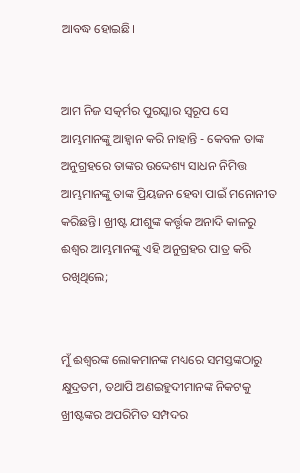ଆବଦ୍ଧ ହୋଇଛି।


ଆମ ନିଜ ସତ୍କର୍ମର ପୁରସ୍କାର ସ୍ୱରୂପ ସେ ଆମ୍ଭମାନଙ୍କୁ ଆହ୍ୱାନ କରି ନାହାନ୍ତି - କେବଳ ତାଙ୍କ ଅନୁଗ୍ରହରେ ତାଙ୍କର ଉଦ୍ଦେଶ୍ୟ ସାଧନ ନିମିତ୍ତ ଆମ୍ଭମାନଙ୍କୁ ତାଙ୍କ ପ୍ରିୟଜନ ହେବା ପାଇଁ ମନୋନୀତ କରିଛନ୍ତି। ଖ୍ରୀଷ୍ଟ ଯୀଶୁଙ୍କ କର୍ତ୍ତୃକ ଅନାଦି କାଳରୁ ଈଶ୍ୱର ଆମ୍ଭମାନଙ୍କୁ ଏହି ଅନୁଗ୍ରହର ପାତ୍ର କରି ରଖିଥିଲେ;


ମୁଁ ଈଶ୍ୱରଙ୍କ ଲୋକମାନଙ୍କ ମଧ୍ୟରେ ସମସ୍ତଙ୍କଠାରୁ କ୍ଷୁଦ୍ରତମ, ତଥାପି ଅଣଇହୁଦୀମାନଙ୍କ ନିକଟକୁ ଖ୍ରୀଷ୍ଟଙ୍କର ଅପରିମିତ ସମ୍ପଦର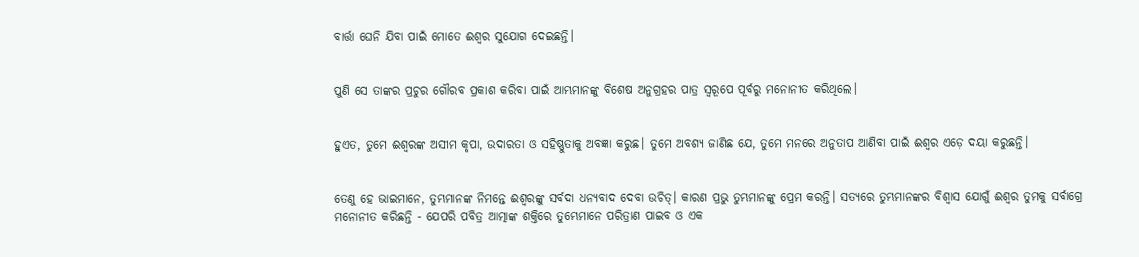ବାର୍ତ୍ତା ଘେନି ଯିବା ପାଇଁ ମୋତେ ଈଶ୍ୱର ସୁଯୋଗ ଦେଇଛନ୍ତି।


ପୁଣି ସେ ତାଙ୍କର ପ୍ରଚୁର ଗୌରବ ପ୍ରକାଶ କରିବା ପାଇଁ ଆମ୍ଭମାନଙ୍କୁ ବିଶେଷ ଅନୁଗ୍ରହର ପାତ୍ର ସ୍ୱରୂପେ ପୂର୍ବରୁ ମନୋନୀତ କରିଥିଲେ।


ହୁଏତ, ତୁମେ ଈଶ୍ୱରଙ୍କ ଅସୀମ କୃପା, ଉଦାରତା ଓ ସହିଷ୍ଣୁତାକୁ ଅବଜ୍ଞା କରୁଛ। ତୁମେ ଅବଶ୍ୟ ଜାଣିଛ ଯେ, ତୁମେ ମନରେ ଅନୁତାପ ଆଣିବା ପାଇଁ ଈଶ୍ୱର ଏଡ଼େ ଦୟା କରୁଛନ୍ତି।


ତେଣୁ ହେ ଭାଇମାନେ, ତୁମ୍ଭମାନଙ୍କ ନିମନ୍ତେ ଈଶ୍ୱରଙ୍କୁ ସର୍ବଦା ଧନ୍ୟବାଦ ଦେବା ଉଚିତ୍। କାରଣ ପ୍ରଭୁ ତୁମ୍ଭମାନଙ୍କୁ ପ୍ରେମ କରନ୍ତି। ସତ୍ୟରେ ତୁମ୍ଭମାନଙ୍କର ବିଶ୍ୱାସ ଯୋଗୁଁ ଈଶ୍ୱର ତୁମକୁ ସର୍ବାଗ୍ରେ ମନୋନୀତ କରିଛନ୍ତି - ଯେପରି ପବିତ୍ର ଆତ୍ମାଙ୍କ ଶକ୍ତିରେ ତୁମ୍ଭେମାନେ ପରିତ୍ରାଣ ପାଇବ ଓ ଏକ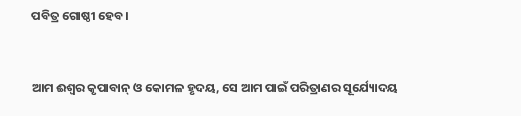ପବିତ୍ର ଗୋଷ୍ଠୀ ହେବ।


ଆମ ଈଶ୍ୱର କୃପାବାନ୍ ଓ କୋମଳ ହୃଦୟ, ସେ ଆମ ପାଇଁ ପରିତ୍ରାଣର ସୂର୍ଯ୍ୟୋଦୟ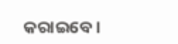କରାଇବେ।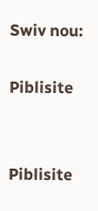Swiv nou:

Piblisite


Piblisite